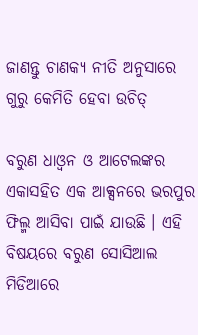ଜାଣନ୍ତୁ ଚାଣକ୍ୟ ନୀତି ଅନୁସାରେ ଗୁରୁ କେମିତି ହେବା ଉଚିତ୍‌

ବରୁଣ ଧାଓ୍ଵନ ଓ ଆଟେଲଙ୍କର ଏକାସହିତ ଏକ ଆକ୍ସନରେ ଭରପୁର ଫିଲ୍ମ ଆସିବା ପାଇଁ ଯାଉଛି । ଏହି ବିଷୟରେ ବରୁଣ ସୋସିଆଲ ମିଡିଆରେ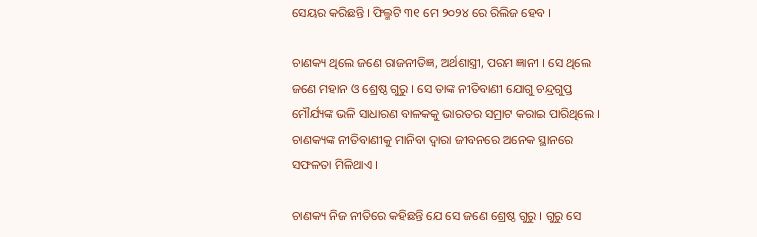ସେୟର କରିଛନ୍ତି । ଫିଲ୍ମଟି ୩୧ ମେ ୨୦୨୪ ରେ ରିଲିଜ ହେବ ।

ଚାଣକ୍ୟ ଥିଲେ ଜଣେ ରାଜନୀତିଜ୍ଞ, ଅର୍ଥଶାସ୍ତ୍ରୀ, ପରମ ଜ୍ଞାନୀ । ସେ ଥିଲେ  ଜଣେ ମହାନ ଓ ଶ୍ରେଷ୍ଠ ଗୁରୁ । ସେ ତାଙ୍କ ନୀତିବାଣୀ ଯୋଗୁ ଚନ୍ଦ୍ରଗୁପ୍ତ ମୌର୍ଯ୍ୟଙ୍କ ଭଳି ସାଧାରଣ ବାଳକକୁ ଭାରତର ସମ୍ରାଟ କରାଇ ପାରିଥିଲେ । ଚାଣକ୍ୟଙ୍କ ନୀତିବାଣୀକୁ ମାନିବା ଦ୍ୱାରା ଜୀବନରେ ଅନେକ ସ୍ଥାନରେ ସଫଳତା ମିଳିଥାଏ ।

ଚାଣକ୍ୟ ନିଜ ନୀତିରେ କହିଛନ୍ତି ଯେ ସେ ଜଣେ ଶ୍ରେଷ୍ଠ ଗୁରୁ । ଗୁରୁ ସେ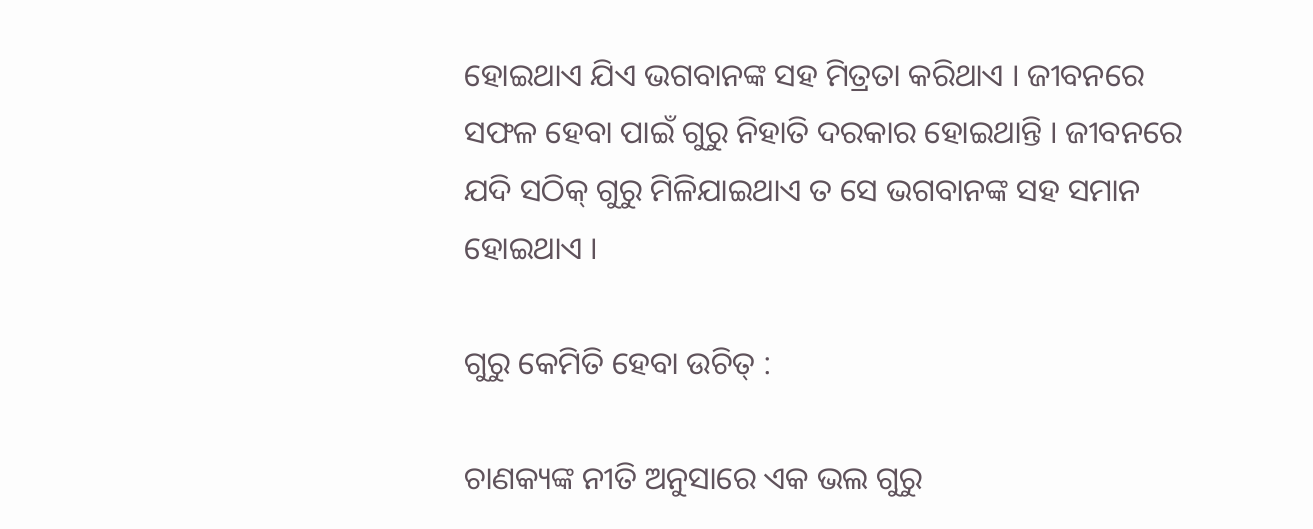ହୋଇଥାଏ ଯିଏ ଭଗବାନଙ୍କ ସହ ମିତ୍ରତା କରିଥାଏ । ଜୀବନରେ ସଫଳ ହେବା ପାଇଁ ଗୁରୁ ନିହାତି ଦରକାର ହୋଇଥାନ୍ତି । ଜୀବନରେ ଯଦି ସଠିକ୍‌ ଗୁରୁ ମିଳିଯାଇଥାଏ ତ ସେ ଭଗବାନଙ୍କ ସହ ସମାନ ହୋଇଥାଏ ।

ଗୁରୁ କେମିତି ହେବା ଉଚିତ୍‌ :

ଚାଣକ୍ୟଙ୍କ ନୀତି ଅନୁସାରେ ଏକ ଭଲ ଗୁରୁ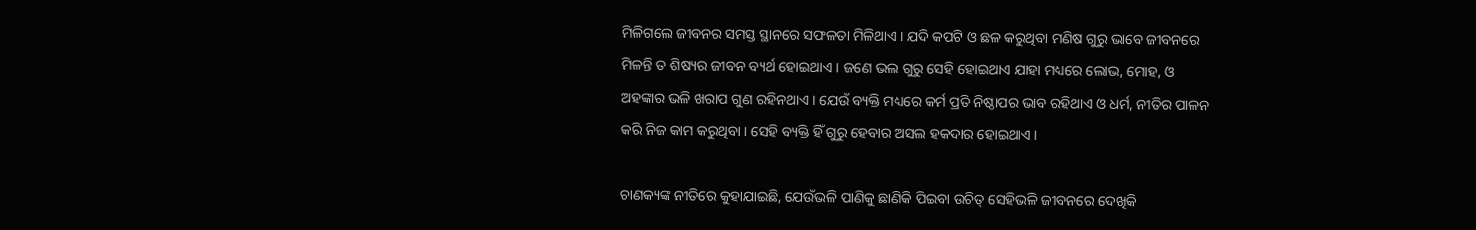ମିଳିଗଲେ ଜୀବନର ସମସ୍ତ ସ୍ଥାନରେ ସଫଳତା ମିଳିଥାଏ । ଯଦି କପଟି ଓ ଛଳ କରୁଥିବା ମଣିଷ ଗୁରୁ ଭାବେ ଜୀବନରେ ମିଳନ୍ତି ତ ଶିଷ୍ୟର ଜୀବନ ବ୍ୟର୍ଥ ହୋଇଥାଏ । ଜଣେ ଭଲ ଗୁରୁ ସେହି ହୋଇଥାଏ ଯାହା ମଧ୍ୟରେ ଲୋଭ, ମୋହ, ଓ ଅହଙ୍କାର ଭଳି ଖରାପ ଗୁଣ ରହିନଥାଏ । ଯେଉଁ ବ୍ୟକ୍ତି ମଧ୍ୟରେ କର୍ମ ପ୍ରତି ନିଷ୍ଠାପର ଭାବ ରହିଥାଏ ଓ ଧର୍ମ, ନୀତିର ପାଳନ କରି ନିଜ କାମ କରୁଥିବା । ସେହି ବ୍ୟକ୍ତି ହିଁ ଗୁରୁ ହେବାର ଅସଲ ହକଦାର ହୋଇଥାଏ ।

ଚାଣକ୍ୟଙ୍କ ନୀତିରେ କୁହାଯାଇଛି, ଯେଉଁଭଳି ପାଣିକୁ ଛାଣିକି ପିଇବା ଉଚିତ୍‌ ସେହିଭଳି ଜୀବନରେ ଦେଖିକି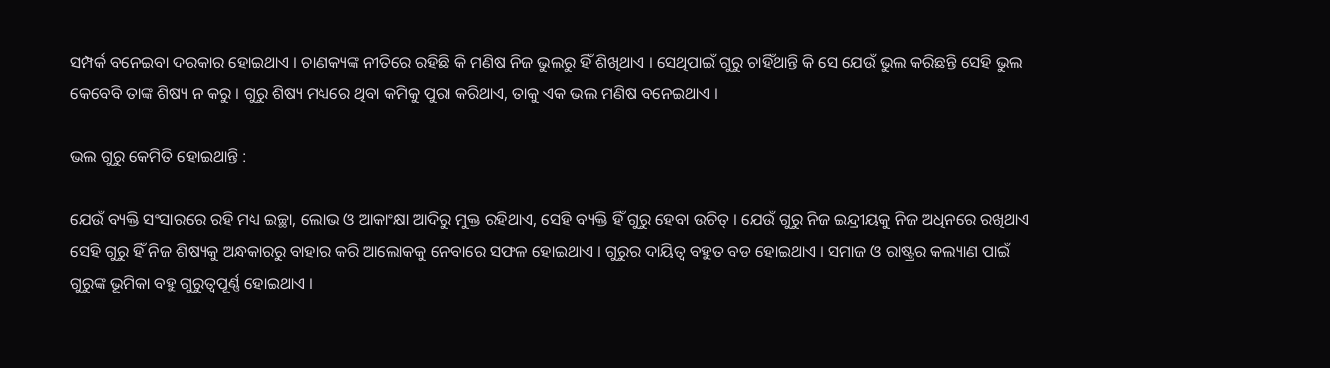ସମ୍ପର୍କ ବନେଇବା ଦରକାର ହୋଇଥାଏ । ଚାଣକ୍ୟଙ୍କ ନୀତିରେ ରହିଛି କି ମଣିଷ ନିଜ ଭୁଲରୁ ହିଁ ଶିଖିଥାଏ । ସେଥିପାଇଁ ଗୁରୁ ଚାହିଁଥାନ୍ତି କି ସେ ଯେଉଁ ଭୁଲ କରିଛନ୍ତି ସେହି ଭୁଲ କେବେବି ତାଙ୍କ ଶିଷ୍ୟ ନ କରୁ । ଗୁରୁ ଶିଷ୍ୟ ମଧ୍ୟରେ ଥିବା କମିକୁ ପୁରା କରିଥାଏ, ତାକୁ ଏକ ଭଲ ମଣିଷ ବନେଇଥାଏ ।

ଭଲ ଗୁରୁ କେମିତି ହୋଇଥାନ୍ତି :

ଯେଉଁ ବ୍ୟକ୍ତି ସଂସାରରେ ରହି ମଧ୍ୟ ଇଚ୍ଛା, ଲୋଭ ଓ ଆକାଂକ୍ଷା ଆଦିରୁ ମୁକ୍ତ ରହିଥାଏ, ସେହି ବ୍ୟକ୍ତି ହିଁ ଗୁରୁ ହେବା ଉଚିତ୍‌ । ଯେଉଁ ଗୁରୁ ନିଜ ଇନ୍ଦ୍ରୀୟକୁ ନିଜ ଅଧିନରେ ରଖିଥାଏ  ସେହି ଗୁରୁ ହିଁ ନିଜ ଶିଷ୍ୟକୁ ଅନ୍ଧକାରରୁ ବାହାର କରି ଆଲୋକକୁ ନେବାରେ ସଫଳ ହୋଇଥାଏ । ଗୁରୁର ଦାୟିତ୍ୱ ବହୁତ ବଡ ହୋଇଥାଏ । ସମାଜ ଓ ରାଷ୍ଟ୍ରର କଲ୍ୟାଣ ପାଇଁ ଗୁରୁଙ୍କ ଭୂମିକା ବହୁ ଗୁରୁତ୍ୱପୂର୍ଣ୍ଣ ହୋଇଥାଏ ।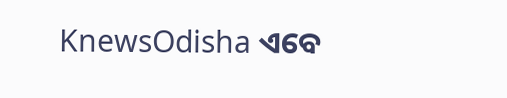KnewsOdisha ଏବେ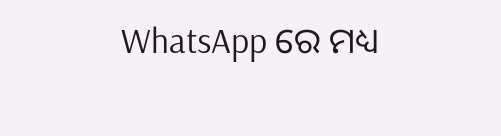WhatsApp ରେ ମଧ୍ୟ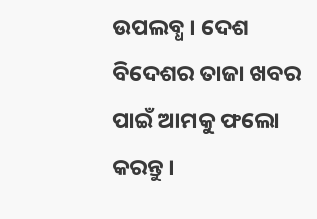ଉପଲବ୍ଧ । ଦେଶ ବିଦେଶର ତାଜା ଖବର ପାଇଁ ଆମକୁ ଫଲୋ କରନ୍ତୁ ।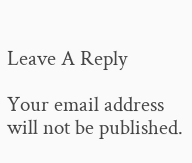Leave A Reply

Your email address will not be published.